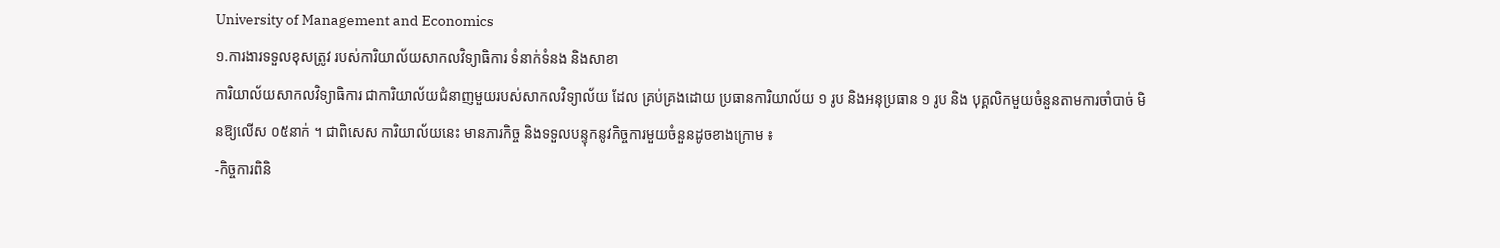University of Management and Economics
១.ការងារទទួលខុសត្រូវ របស់ការិយាល័យសាកលវិទ្យាធិការ ទំនាក់ទំនង និងសាខា
ការិយាល័យសាកលវិទ្យាធិការ ជាការិយាល័យជំនាញមួយរបស់សាកលវិទ្យាល័យ ដែល គ្រប់គ្រងដោយ ប្រធានការិយាល័យ ១ រូប និងអនុប្រធាន ១ រូប និង បុគ្គលិកមួយចំនួនតាមការចាំបាច់ មិនឱ្យលើស ០៥នាក់ ។ ជាពិសេស ការិយាល័យនេះ មានភារកិច្ច និងទទួលបន្ទុកនូវកិច្ចការមួយចំនួនដូចខាងក្រោម ៖
-កិច្ចការពិនិ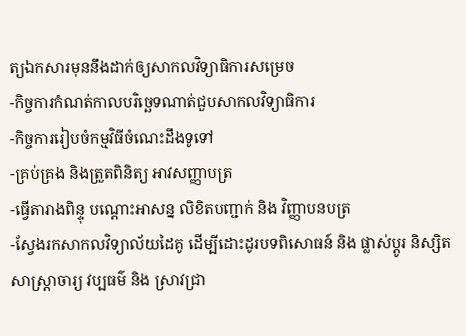ត្យឯកសារមុននឹងដាក់ឲ្យសាកលវិទ្យាធិការសម្រេច
-កិច្ចការកំណត់កាលបរិច្ឆេទណាត់ជួបសាកលវិទ្យាធិការ
-កិច្ចការរៀបចំកម្មវិធីចំណេះដឹងទូទៅ
-គ្រប់គ្រង និងត្រួតពិនិត្យ អាវសញ្ញាបត្រ
-ធ្វើតារាងពិន្ទុ បណ្តោះអាសន្ន លិខិតបញ្ជាក់ និង វិញ្ញាបនបត្រ
-ស្វែងរកសាកលវិទ្យាល័យដៃគូ ដើម្បីដោះដូរបទពិសោធន៍ និង ផ្លាស់ប្តូរ និស្សិត សាស្រ្តាចារ្យ វប្បធម៌ និង ស្រាវជ្រា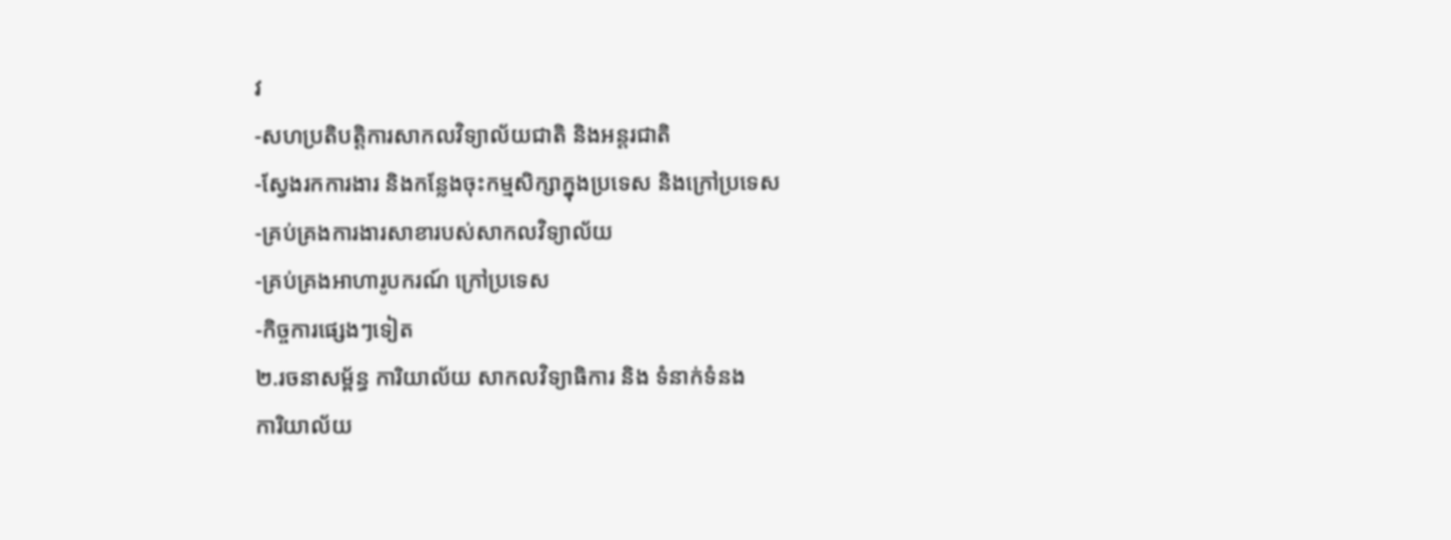វ
-សហប្រតិបត្តិការសាកលវិទ្យាល័យជាតិ និងអន្តរជាតិ
-ស្វែងរកការងារ និងកន្លែងចុះកម្មសិក្សាក្នុងប្រទេស និងក្រៅប្រទេស
-គ្រប់គ្រងការងារសាខារបស់សាកលវិទ្យាល័យ
-គ្រប់គ្រងអាហារូបករណ៍ ក្រៅប្រទេស
-កិច្ចការផ្សេងៗទៀត
២.រចនាសម្ព័ន្ធ ការិយាល័យ សាកលវិទ្យាធិការ និង ទំនាក់ទំនង
ការិយាល័យ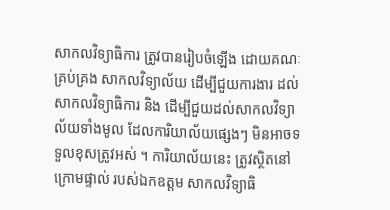សាកលវិទ្យាធិការ ត្រូវបានរៀបចំឡើង ដោយគណៈគ្រប់គ្រង សាកលវិទ្យាល័យ ដើម្បីជួយការងារ ដល់សាកលវិទ្យាធិការ និង ដើម្បីជួយដល់សាកលវិទ្យាល័យទាំងមូល ដែលការិយាល័យផ្សេងៗ មិនអាចទទួលខុសត្រូវអស់ ។ ការិយាល័យនេះ ត្រូវស្ថិតនៅក្រោមផ្ទាល់ របស់ឯកឧត្តម សាកលវិទ្យាធិ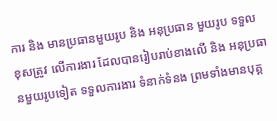ការ និង មានប្រធានមួយរូប និង អនុប្រធាន មួយរូប ទទួលខុសត្រូវ លើការងារ ដែលបានរៀបរាប់ខាងលើ និង អនុប្រធានមួយរូបទៀត ទទួលការងារ ទំនាក់ទំនង ព្រមទាំងមានបុគ្គ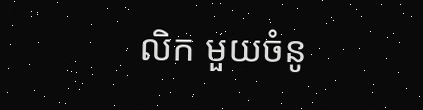លិក មួយចំនូ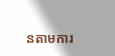នតាមការ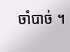ចាំបាច់ ។